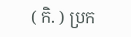( កិ. ) ប្រក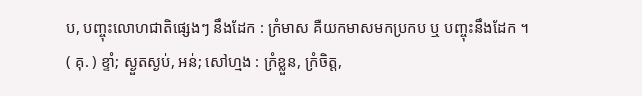ប, បញ្ចុះលោហជាតិផ្សេងៗ នឹងដែក : ក្រំមាស គឺយកមាសមកប្រកប ឬ បញ្ចុះនឹងដែក ។
( គុ. ) ខ្ទាំ; ស្ងួតស្ងប់, អន់; សៅហ្មង : ក្រំខ្លួន, ក្រំចិត្ត,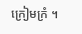ក្រៀមក្រំ ។